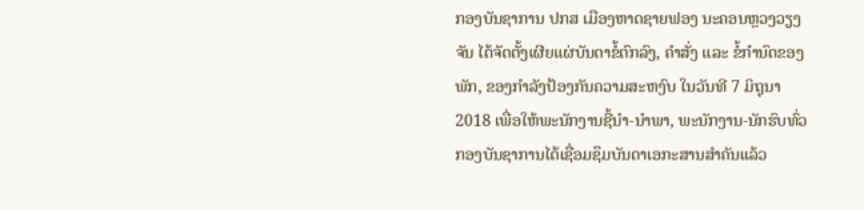ກອງບັນຊາການ ປກສ ເມືອງຫາດຊາຍຟອງ ນະຄອນຫຼວງວຽງຈັນ ໄດ້ຈັດຕັ້ງເຜີຍແຜ່ບັນດາຂໍ້ຕົກລົງ, ຄໍາສັ່ງ ແລະ ຂໍ້ກໍານົດຂອງພັກ, ຂອງກໍາລັງປ້ອງກັນຄວາມສະຫງົບ ໃນວັນທີ 7 ມິຖຸນາ 2018 ເພື່ອໃຫ້ພະນັກງານຊີ້ນໍາ-ນໍາພາ, ພະນັກງານ-ນັກຮົບທົ່ວກອງບັນຊາການໄດ້ເຊື່ອມຊຶມບັນດາເອກະສານສຳຄັນແລ້ວ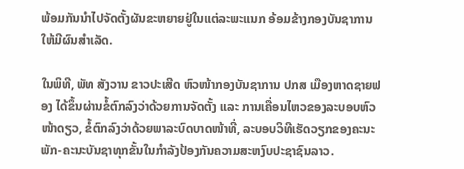ພ້ອມກັນນຳໄປຈັດຕັ້ງຜັນຂະຫຍາຍຢູ່ໃນແຕ່ລະພະແນກ ອ້ອມຂ້າງກອງບັນຊາການໃຫ້ມີຜົນສຳເລັດ.

ໃນພິທີ, ພັທ ສັງວານ ຂາວປະເສີດ ຫົວໜ້າກອງບັນຊາການ ປກສ ເມືອງຫາດຊາຍຟອງ ໄດ້ຂຶ້ນຜ່ານຂໍ້ຕົກລົງວ່າດ້ວຍການຈັດຕັ້ງ ແລະ ການເຄື່ອນໄຫວຂອງລະບອບຫົວໜ້າດຽວ, ຂໍ້ຕົກລົງວ່າດ້ວຍພາລະບົດບາດໜ້າທີ່, ລະບອບວິທີເຮັດວຽກຂອງຄະນະພັກ-ຄະນະບັນຊາທຸກຂັ້ນໃນກໍາລັງປ້ອງກັນຄວາມສະຫງົບປະຊາຊົນລາວ.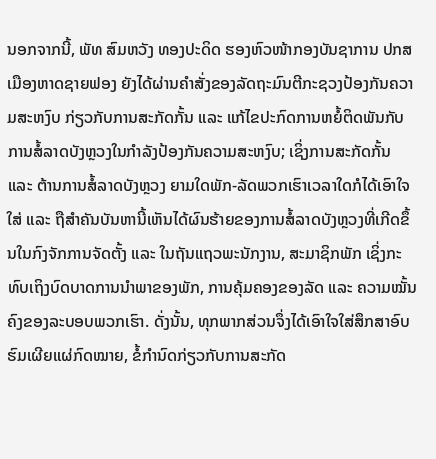ນອກຈາກນີ້, ພັທ ສົມຫວັງ ທອງປະດິດ ຮອງຫົວໜ້າກອງບັນຊາການ ປກສ ເມືອງຫາດຊາຍຟອງ ຍັງໄດ້ຜ່ານຄໍາສັ່ງຂອງລັດຖະມົນຕີກະຊວງປ້ອງກັນຄວາມສະຫງົບ ກ່ຽວກັບການສະກັດກັ້ນ ແລະ ແກ້ໄຂປະກົດການຫຍໍ້ຕິດພັນກັບການສໍ້ລາດບັງຫຼວງໃນກໍາລັງປ້ອງກັນຄວາມສະຫງົບ; ເຊິ່ງການສະກັດກັ້ນ ແລະ ຕ້ານການສໍ້ລາດບັງຫຼວງ ຍາມໃດພັກ-ລັດພວກເຮົາເວລາໃດກໍໄດ້ເອົາໃຈໃສ່ ແລະ ຖືສໍາຄັນບັນຫານີ້ເຫັນໄດ້ຜົນຮ້າຍຂອງການສໍ້ລາດບັງຫຼວງທີ່ເກີດຂຶ້ນໃນກົງຈັກການຈັດຕັ້ງ ແລະ ໃນຖັນແຖວພະນັກງານ, ສະມາຊິກພັກ ເຊິ່ງກະທົບເຖິງບົດບາດການນໍາພາຂອງພັກ, ການຄຸ້ມຄອງຂອງລັດ ແລະ ຄວາມໝັ້ນຄົງຂອງລະບອບພວກເຮົາ. ດັ່ງນັ້ນ, ທຸກພາກສ່ວນຈຶ່ງໄດ້ເອົາໃຈໃສ່ສຶກສາອົບຮົມເຜີຍແຜ່ກົດໝາຍ, ຂໍ້ກໍານົດກ່ຽວກັບການສະກັດ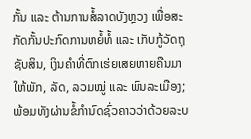ກັ້ນ ແລະ ຕ້ານການສໍ້ລາດບັງຫຼວງ ເພື່ອສະກັດກັ້ນປະກົດການຫຍໍ້ທໍ້ ແລະ ເກັບກູ້ວັດຖຸຊັບສິນ, ເງິນຄໍາທີ່ຕົກເຮ່ຍເສຍຫາຍຄືນມາໃຫ້ພັກ, ລັດ, ລວມໝູ່ ແລະ ພົນລະເມືອງ; ພ້ອມທັງຜ່ານຂໍ້ກໍານົດຊົ່ວຄາວວ່າດ້ວຍລະບ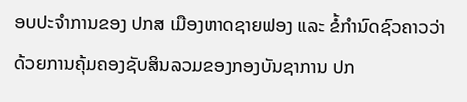ອບປະຈໍາການຂອງ ປກສ ເມືອງຫາດຊາຍຟອງ ແລະ ຂໍ້ກໍານົດຊົວຄາວວ່າດ້ວຍການຄຸ້ມຄອງຊັບສິນລວມຂອງກອງບັນຊາການ ປກ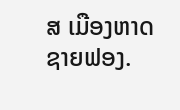ສ ເມືອງຫາດຊາຍຟອງ.